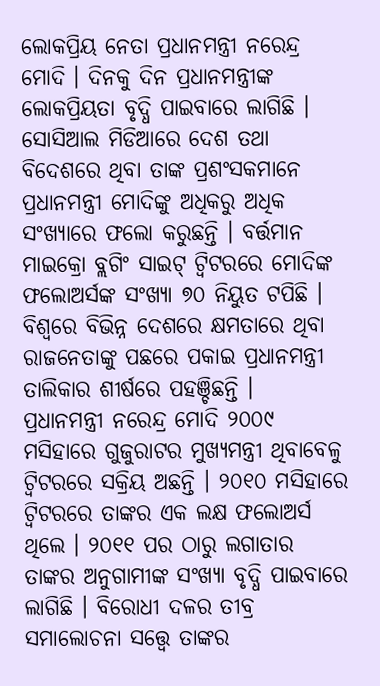ଲୋକପ୍ରିୟ ନେତା ପ୍ରଧାନମନ୍ତ୍ରୀ ନରେନ୍ଦ୍ର ମୋଦି । ଦିନକୁ ଦିନ ପ୍ରଧାନମନ୍ତ୍ରୀଙ୍କ ଲୋକପ୍ରିୟତା ବୃଦ୍ଧି ପାଇବାରେ ଲାଗିଛି । ସୋସିଆଲ ମିଡିଆରେ ଦେଶ ତଥା ବିଦେଶରେ ଥିବା ତାଙ୍କ ପ୍ରଶଂସକମାନେ ପ୍ରଧାନମନ୍ତ୍ରୀ ମୋଦିଙ୍କୁ ଅଧିକରୁ ଅଧିକ ସଂଖ୍ୟାରେ ଫଲୋ କରୁଛନ୍ତି । ବର୍ତ୍ତମାନ ମାଇକ୍ରୋ ବ୍ଲଗିଂ ସାଇଟ୍ ଟ୍ୱିଟରରେ ମୋଦିଙ୍କ ଫଲୋଅର୍ସଙ୍କ ସଂଖ୍ୟା ୭୦ ନିୟୁତ ଟପିଛି । ବିଶ୍ୱରେ ବିଭିନ୍ନ ଦେଶରେ କ୍ଷମତାରେ ଥିବା ରାଜନେତାଙ୍କୁ ପଛରେ ପକାଇ ପ୍ରଧାନମନ୍ତ୍ରୀ ତାଲିକାର ଶୀର୍ଷରେ ପହଞ୍ଚିଛନ୍ତି ।
ପ୍ରଧାନମନ୍ତ୍ରୀ ନରେନ୍ଦ୍ର ମୋଦି ୨୦୦୯ ମସିହାରେ ଗୁଜୁରାଟର ମୁଖ୍ୟମନ୍ତ୍ରୀ ଥିବାବେଳୁ ଟ୍ୱିଟରରେ ସକ୍ରିୟ ଅଛନ୍ତି । ୨୦୧୦ ମସିହାରେ ଟ୍ୱିଟରରେ ତାଙ୍କର ଏକ ଲକ୍ଷ ଫଲୋଅର୍ସ ଥିଲେ । ୨୦୧୧ ପର ଠାରୁ ଲଗାତାର ତାଙ୍କର ଅନୁଗାମୀଙ୍କ ସଂଖ୍ୟା ବୃଦ୍ଧି ପାଇବାରେ ଲାଗିଛି । ବିରୋଧୀ ଦଳର ତୀବ୍ର ସମାଲୋଚନା ସତ୍ତ୍ୱେ ତାଙ୍କର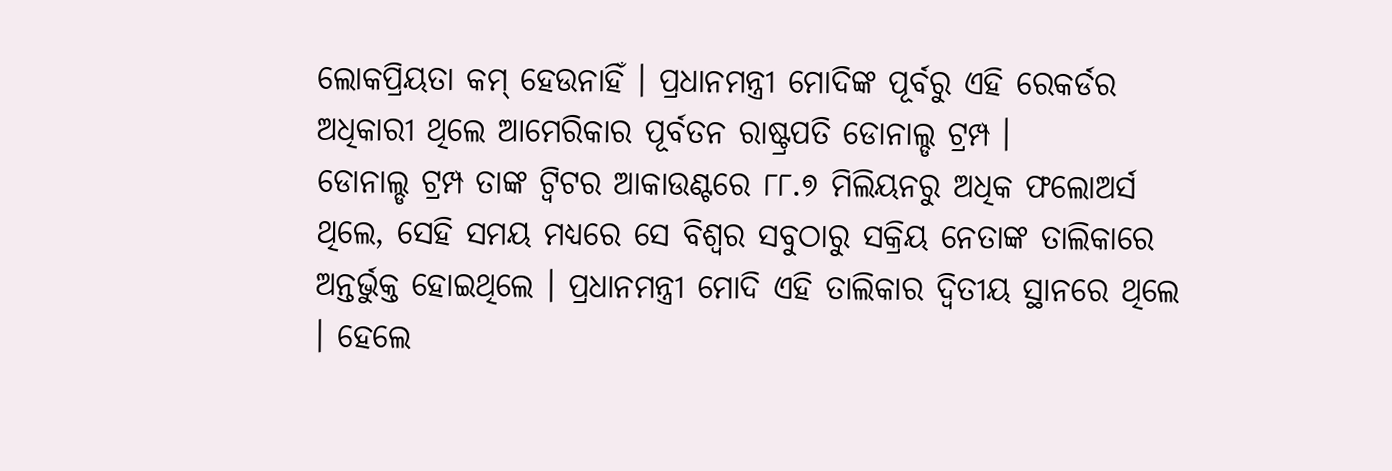ଲୋକପ୍ରିୟତା କମ୍ ହେଉନାହିଁ । ପ୍ରଧାନମନ୍ତ୍ରୀ ମୋଦିଙ୍କ ପୂର୍ବରୁ ଏହି ରେକର୍ଡର ଅଧିକାରୀ ଥିଲେ ଆମେରିକାର ପୂର୍ବତନ ରାଷ୍ଟ୍ରପତି ଡୋନାଲ୍ଡ ଟ୍ରମ୍ପ ।
ଡୋନାଲ୍ଡ ଟ୍ରମ୍ପ ତାଙ୍କ ଟ୍ୱିଟର ଆକାଉଣ୍ଟରେ ୮୮.୭ ମିଲିୟନରୁ ଅଧିକ ଫଲୋଅର୍ସ ଥିଲେ, ସେହି ସମୟ ମଧ୍ୟରେ ସେ ବିଶ୍ୱର ସବୁଠାରୁ ସକ୍ରିୟ ନେତାଙ୍କ ତାଲିକାରେ ଅନ୍ତର୍ଭୁକ୍ତ ହୋଇଥିଲେ । ପ୍ରଧାନମନ୍ତ୍ରୀ ମୋଦି ଏହି ତାଲିକାର ଦ୍ୱିତୀୟ ସ୍ଥାନରେ ଥିଲେ । ହେଲେ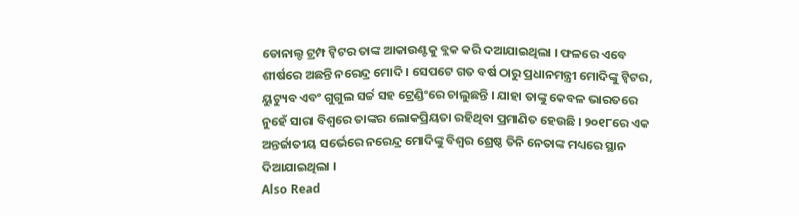ଡୋନାଲ୍ଡ ଟ୍ରମ୍ପ ଟ୍ୱିଟର ତାଙ୍କ ଆକାଉଣ୍ଟକୁ ବ୍ଲକ କରି ଦଆଯାଇଥିଲା । ଫଳରେ ଏବେ ଶୀର୍ଷରେ ଅଛନ୍ତି ନରେନ୍ଦ୍ର ମୋଦି । ସେପଟେ ଗତ ବର୍ଷ ଠାରୁ ପ୍ରଧାନମନ୍ତ୍ରୀ ମୋଦିଙ୍କୁ ଟ୍ୱିଟର, ୟୁଟ୍ୟୁବ ଏବଂ ଗୁଗୁଲ ସର୍ଚ୍ଚ ସହ ଟ୍ରେଣ୍ଡିଂରେ ଚାଲୁଛନ୍ତି । ଯାହା ତାଙ୍କୁ କେବଳ ଭାରତରେ ନୁହେଁ ସାରା ବିଶ୍ୱରେ ତାଙ୍କର ଲୋକପ୍ରିୟତା ରହିଥିବା ପ୍ରମାଣିତ ହେଉଛି । ୨୦୧୮ରେ ଏକ ଅନ୍ତର୍ଜାତୀୟ ସର୍ଭେରେ ନରେନ୍ଦ୍ର ମୋଦିଙ୍କୁ ବିଶ୍ୱର ଶ୍ରେଷ୍ଠ ତିନି ନେତାଙ୍କ ମଧ୍ୟରେ ସ୍ଥାନ ଦିଆଯାଇଥିଲା ।
Also Read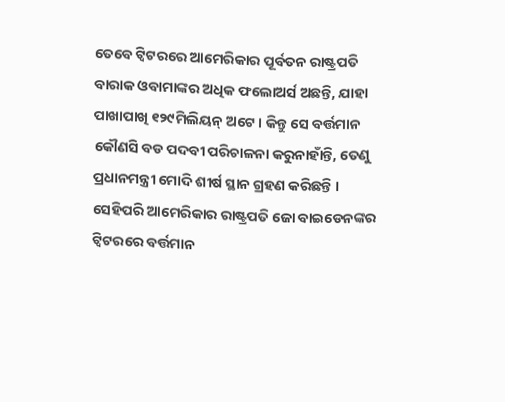ତେବେ ଟ୍ୱିଟରରେ ଆମେରିକାର ପୂର୍ବତନ ରାଷ୍ଟ୍ରପତି ବାରାକ ଓବାମାଙ୍କର ଅଧିକ ଫଲୋଅର୍ସ ଅଛନ୍ତି, ଯାହା ପାଖାପାଖି ୧୨୯ମିଲିୟନ୍ ଅଟେ । କିନ୍ତୁ ସେ ବର୍ତ୍ତମାନ କୌଣସି ବଡ ପଦବୀ ପରିଚାଳନା କରୁନାହାଁନ୍ତି, ତେଣୁ ପ୍ରଧାନମନ୍ତ୍ରୀ ମୋଦି ଶୀର୍ଷ ସ୍ଥାନ ଗ୍ରହଣ କରିଛନ୍ତି । ସେହିପରି ଆମେରିକାର ରାଷ୍ଟ୍ରପତି ଜୋ ବାଇଡେନଙ୍କର ଟ୍ୱିଟରରେ ବର୍ତ୍ତମାନ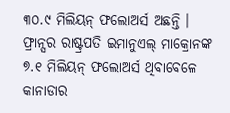୩୦.୯ ମିଲିୟନ୍ ଫଲୋଅର୍ସ ଅଛନ୍ତି । ଫ୍ରାନ୍ସର ରାଷ୍ଟ୍ରପତି ଇମାନୁଏଲ୍ ମାକ୍ରୋନଙ୍କ ୭.୧ ମିଲିୟନ୍ ଫଲୋଅର୍ସ ଥିବାବେଳେ କାନାଡାର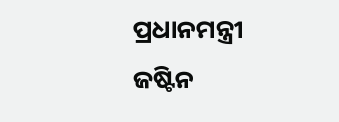ପ୍ରଧାନମନ୍ତ୍ରୀ ଜଷ୍ଟିନ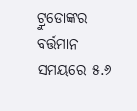ଟ୍ରୁଡୋଙ୍କର ବର୍ତ୍ତମାନ ସମୟରେ ୫.୬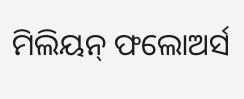ମିଲିୟନ୍ ଫଲୋଅର୍ସ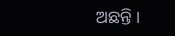ଅଛନ୍ତି ।